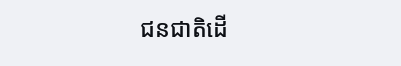ជនជាតិដើ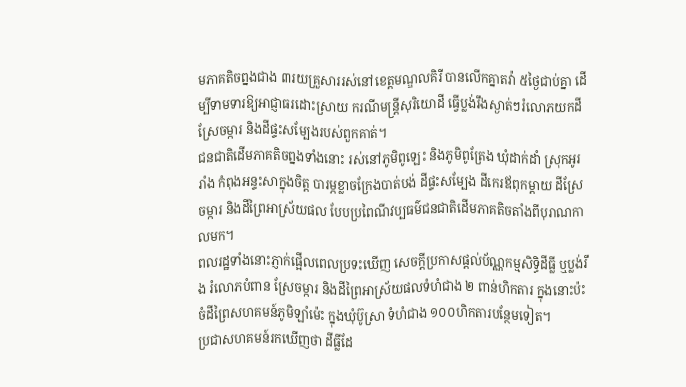មភាគតិចព្នងជាង ៣រយគ្រួសាររស់នៅខេត្តមណ្ឌលគិរី បានលើកគ្នាតវ៉ា ៥ថ្ងៃជាប់គ្នា ដើម្បីទាមទារឱ្យអាជ្ញាធរដោះស្រាយ ករណីមន្ត្រីសុរិយោដី ធ្វើប្លង់រឹងស្ងាត់ៗរំលោភយកដីស្រែចម្ការ និងដីផ្ទះសម្បែងរបស់ពួកគាត់។
ជនជាតិដើមភាគតិចព្នងទាំងនោះ រស់នៅភូមិពូឡេះ និងភូមិពូត្រែង ឃុំដាក់ដាំ ស្រុកអូររាំង កំពុងអន្ទះសាក្នុងចិត្ត បារម្ភខ្លាចក្រែងបាត់បង់ ដីផ្ទះសម្បែង ដីកេរឪពុកម្ដាយ ដីស្រែចម្ការ និងដីព្រៃអាស្រ័យផល បែបប្រពៃណីវប្បធម៌ជនជាតិដើមភាគតិចតាំងពីបុរាណកាលមក។
ពលរដ្ឋទាំងនោះភ្ញាក់ផ្អើលពេលប្រទះឃើញ សេចក្តីប្រកាសផ្តល់ប័ណ្ណកម្មសិទ្ធិដីធ្លី ឬប្លង់រឹង រំលោភបំពាន ស្រែចម្ការ និងដីព្រៃអាស្រ័យផលទំហំជាង ២ ពាន់ហិកតារ ក្នុងនោះប៉ះចំដីព្រៃសហគមន៍ភូមិឡាំម៉េះ ក្នុងឃុំប៊ូស្រា ទំហំជាង ១០០ហិកតារបន្ថែមទៀត។
ប្រជាសហគមន៍រកឃើញថា ដីធ្លីដែ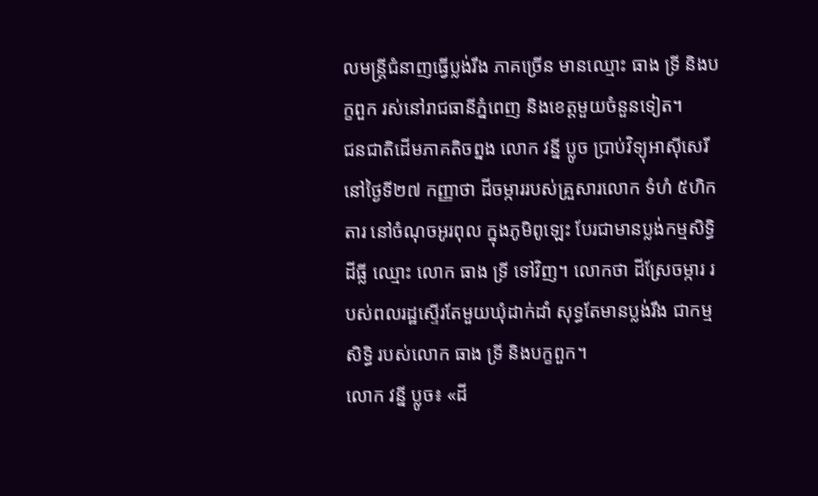លមន្ត្រីជំនាញធ្វើប្លង់រឹង ភាគច្រើន មានឈ្មោះ ធាង ទ្រី និងបក្ខពួក រស់នៅរាជធានីភ្នំពេញ និងខេត្តមួយចំនួនទៀត។
ជនជាតិដើមភាគតិចព្នង លោក វន្នី ប្លូច ប្រាប់វិទ្យុអាស៊ីសេរី នៅថ្ងៃទី២៧ កញ្ញាថា ដីចម្ការរបស់គ្រួសារលោក ទំហំ ៥ហិកតារ នៅចំណុចអូរពុល ក្នុងភូមិពូឡេះ បែរជាមានប្លង់កម្មសិទ្ធិដីធ្លី ឈ្មោះ លោក ធាង ទ្រី ទៅវិញ។ លោកថា ដីស្រែចម្ការ របស់ពលរដ្ឋស្ទើរតែមួយឃុំដាក់ដាំ សុទ្ធតែមានប្លង់រឹង ជាកម្មសិទ្ធិ របស់លោក ធាង ទ្រី និងបក្ខពួក។
លោក វន្នី ប្លូច៖ «ដី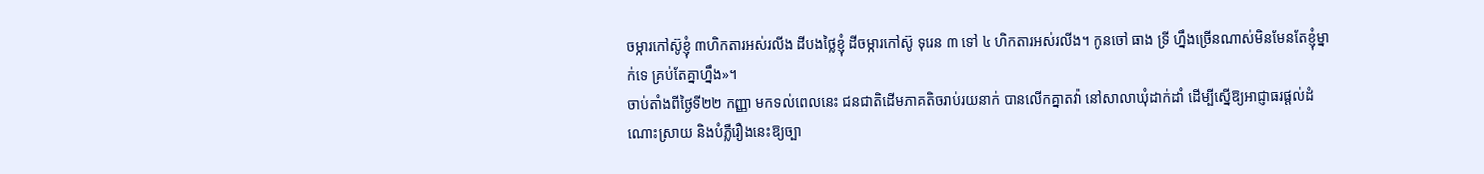ចម្ការកៅស៊ូខ្ញុំ ៣ហិកតារអស់រលីង ដីបងថ្លៃខ្ញុំ ដីចម្ការកៅស៊ូ ទុរេន ៣ ទៅ ៤ ហិកតារអស់រលីង។ កូនចៅ ធាង ទ្រី ហ្នឹងច្រើនណាស់មិនមែនតែខ្ញុំម្នាក់ទេ គ្រប់តែគ្នាហ្នឹង»។
ចាប់តាំងពីថ្ងៃទី២២ កញ្ញា មកទល់ពេលនេះ ជនជាតិដើមភាគតិចរាប់រយនាក់ បានលើកគ្នាតវ៉ា នៅសាលាឃុំដាក់ដាំ ដើម្បីស្នើឱ្យអាជ្ញាធរផ្តល់ដំណោះស្រាយ និងបំភ្លឺរឿងនេះឱ្យច្បា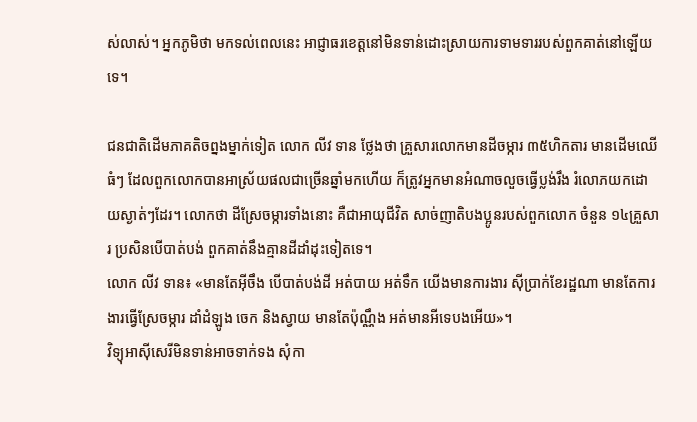ស់លាស់។ អ្នកភូមិថា មកទល់ពេលនេះ អាជ្ញាធរខេត្តនៅមិនទាន់ដោះស្រាយការទាមទាររបស់ពួកគាត់នៅឡើយទេ។

ជនជាតិដើមភាគតិចព្នងម្នាក់ទៀត លោក លីវ ទាន ថ្លែងថា គ្រួសារលោកមានដីចម្ការ ៣៥ហិកតារ មានដើមឈើធំៗ ដែលពួកលោកបានអាស្រ័យផលជាច្រើនឆ្នាំមកហើយ ក៏ត្រូវអ្នកមានអំណាចលួចធ្វើប្លង់រឹង រំលោភយកដោយស្ងាត់ៗដែរ។ លោកថា ដីស្រែចម្ការទាំងនោះ គឺជាអាយុជីវិត សាច់ញាតិបងប្អូនរបស់ពួកលោក ចំនួន ១៤គ្រួសារ ប្រសិនបើបាត់បង់ ពួកគាត់នឹងគ្មានដីដាំដុះទៀតទេ។
លោក លីវ ទាន៖ «មានតែអ៊ីចឹង បើបាត់បង់ដី អត់បាយ អត់ទឹក យើងមានការងារ ស៊ីប្រាក់ខែរដ្ឋណា មានតែការងារធ្វើស្រែចម្ការ ដាំដំឡូង ចេក និងស្វាយ មានតែប៉ុណ្ណឹង អត់មានអីទេបងអើយ»។
វិទ្យុអាស៊ីសេរីមិនទាន់អាចទាក់ទង សុំកា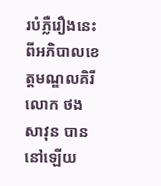របំភ្លឺរឿងនេះ ពីអភិបាលខេត្តមណ្ឌលគិរី លោក ថង សាវុន បាននៅឡើយ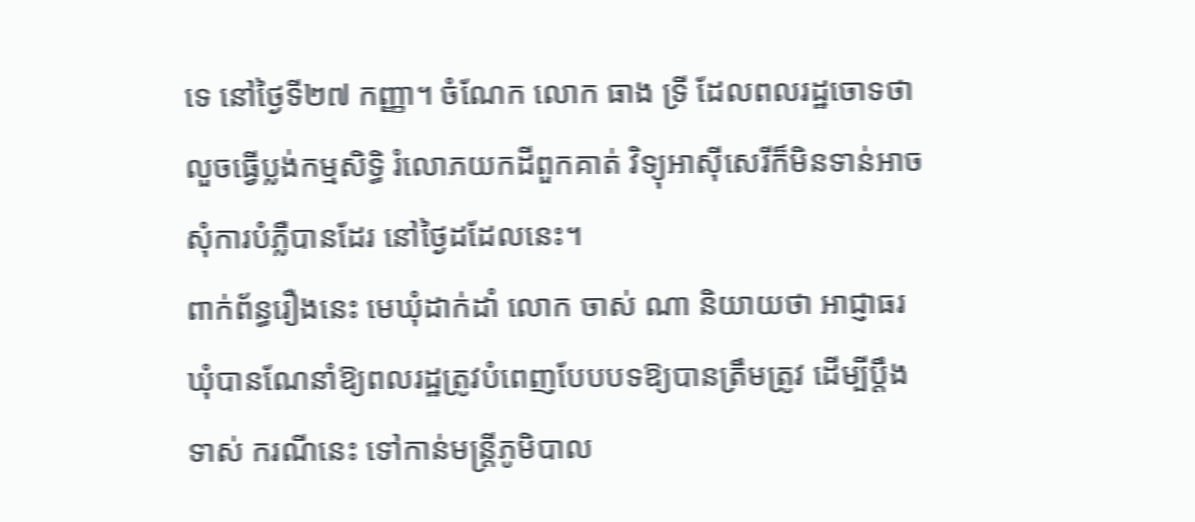ទេ នៅថ្ងៃទី២៧ កញ្ញា។ ចំណែក លោក ធាង ទ្រី ដែលពលរដ្ឋចោទថា លួចធ្វើប្លង់កម្មសិទ្ធិ រំលោភយកដីពួកគាត់ វិទ្យុអាស៊ីសេរីក៏មិនទាន់អាចសុំការបំភ្លឺបានដែរ នៅថ្ងៃដដែលនេះ។
ពាក់ព័ន្ធរឿងនេះ មេឃុំដាក់ដាំ លោក ចាស់ ណា និយាយថា អាជ្ញាធរឃុំបានណែនាំឱ្យពលរដ្ឋត្រូវបំពេញបែបបទឱ្យបានត្រឹមត្រូវ ដើម្បីប្តឹងទាស់ ករណីនេះ ទៅកាន់មន្ត្រីភូមិបាល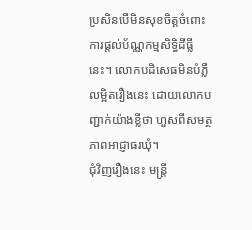ប្រសិនបើមិនសុខចិត្តចំពោះការផ្តល់ប័ណ្ណកម្មសិទ្ធិដីធ្លីនេះ។ លោកបដិសេធមិនបំភ្លឺលម្អិតរឿងនេះ ដោយលោកបញ្ជាក់យ៉ាងខ្លីថា ហួសពីសមត្ថភាពអាជ្ញាធរឃុំ។
ជុំវិញរឿងនេះ មន្ត្រី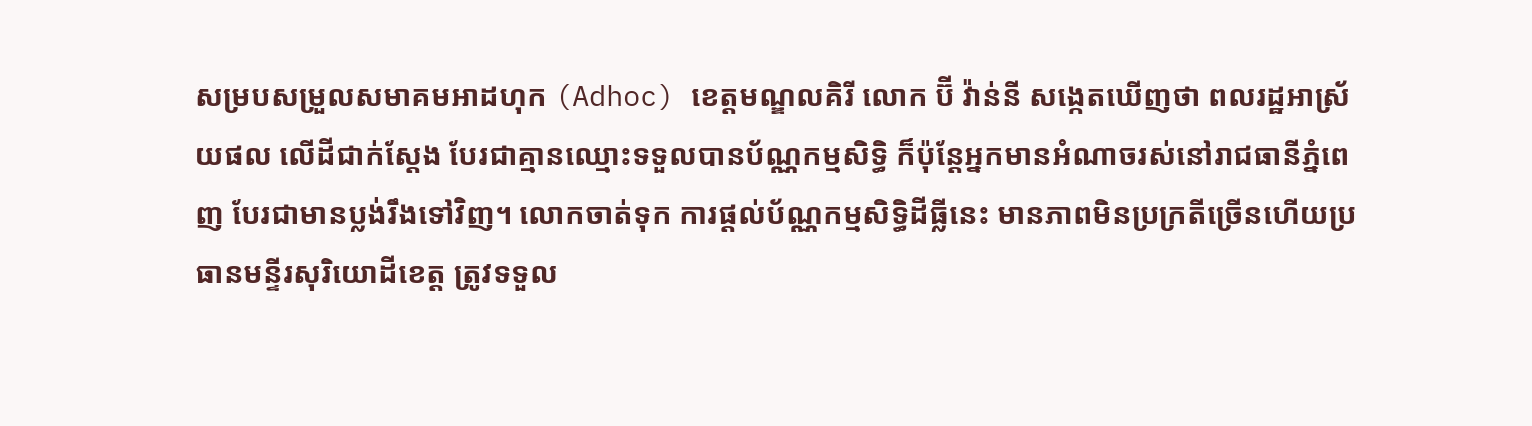សម្របសម្រួលសមាគមអាដហុក (Adhoc) ខេត្តមណ្ឌលគិរី លោក ប៊ី វ៉ាន់នី សង្កេតឃើញថា ពលរដ្ឋអាស្រ័យផល លើដីជាក់ស្តែង បែរជាគ្មានឈ្មោះទទួលបានប័ណ្ណកម្មសិទ្ធិ ក៏ប៉ុន្តែអ្នកមានអំណាចរស់នៅរាជធានីភ្នំពេញ បែរជាមានប្លង់រឹងទៅវិញ។ លោកចាត់ទុក ការផ្តល់ប័ណ្ណកម្មសិទ្ធិដីធ្លីនេះ មានភាពមិនប្រក្រតីច្រើនហើយប្រធានមន្ទីរសុរិយោដីខេត្ត ត្រូវទទួល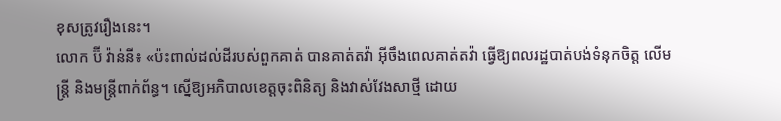ខុសត្រូវរឿងនេះ។
លោក ប៊ី វ៉ាន់នី៖ «ប៉ះពាល់ដល់ដីរបស់ពួកគាត់ បានគាត់តវ៉ា អ៊ីចឹងពេលគាត់តវ៉ា ធ្វើឱ្យពលរដ្ឋបាត់បង់ទំនុកចិត្ត លើមន្ត្រី និងមន្ត្រីពាក់ព័ន្ធ។ ស្នើឱ្យអភិបាលខេត្តចុះពិនិត្យ និងវាស់វែងសាថ្មី ដោយ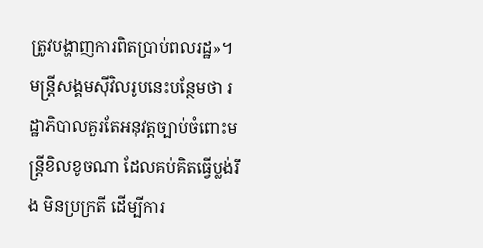ត្រូវបង្ហាញការពិតប្រាប់ពលរដ្ឋ»។
មន្ត្រីសង្គមស៊ីវិលរូបនេះបន្ថែមថា រដ្ឋាភិបាលគួរតែអនុវត្តច្បាប់ចំពោះមន្ត្រីខិលខូចណា ដែលគប់គិតធ្វើប្លង់រឹង មិនប្រក្រតី ដើម្បីការ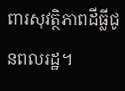ពារសុវត្ថិភាពដីធ្លីជូនពលរដ្ឋ។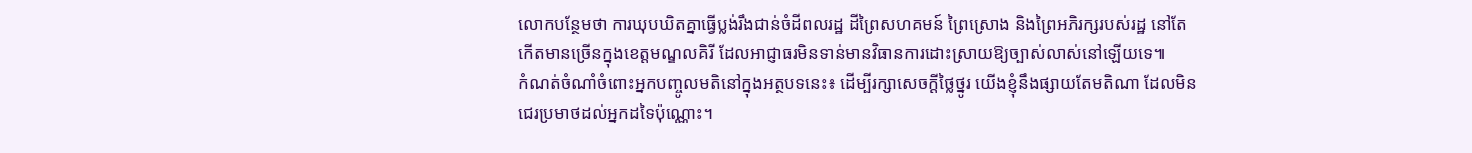លោកបន្ថែមថា ការឃុបឃិតគ្នាធ្វើប្លង់រឹងជាន់ចំដីពលរដ្ឋ ដីព្រៃសហគមន៍ ព្រៃស្រោង និងព្រៃអភិរក្សរបស់រដ្ឋ នៅតែកើតមានច្រើនក្នុងខេត្តមណ្ឌលគិរី ដែលអាជ្ញាធរមិនទាន់មានវិធានការដោះស្រាយឱ្យច្បាស់លាស់នៅឡើយទេ៕
កំណត់ចំណាំចំពោះអ្នកបញ្ចូលមតិនៅក្នុងអត្ថបទនេះ៖ ដើម្បីរក្សាសេចក្ដីថ្លៃថ្នូរ យើងខ្ញុំនឹងផ្សាយតែមតិណា ដែលមិនជេរប្រមាថដល់អ្នកដទៃប៉ុណ្ណោះ។